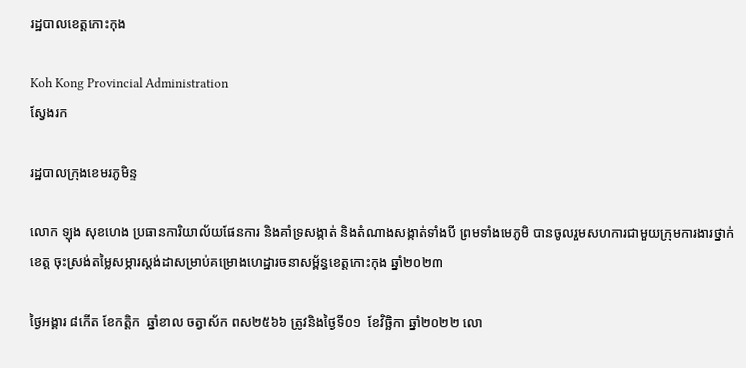រដ្ឋបាលខេត្តកោះកុង

Koh Kong Provincial Administration
ស្វែងរក

រដ្ឋបាលក្រុងខេមរភូមិន្ទ

លោក ឡុង សុខហេង ប្រធានការិយាល័យផែនការ និងគាំទ្រសង្កាត់ និងតំណាងសង្កាត់ទាំងបី ព្រមទាំងមេភូមិ បានចូលរួមសហការជាមួយក្រុមការងារថ្នាក់ខេត្ត ចុះស្រង់តម្លៃសម្ភារស្តង់ដាសម្រាប់គម្រោងហេដ្ឋារចនាសម្ព័ន្ធខេត្តកោះកុង ឆ្នាំ២០២៣

ថ្ងៃអង្គារ ៨កើត ខែកត្តិក  ឆ្នាំខាល ចត្វាស័ក ពស២៥៦៦ ត្រូវនិងថ្ងៃទី០១  ខែវិច្ឆិកា ឆ្នាំ២០២២ លោ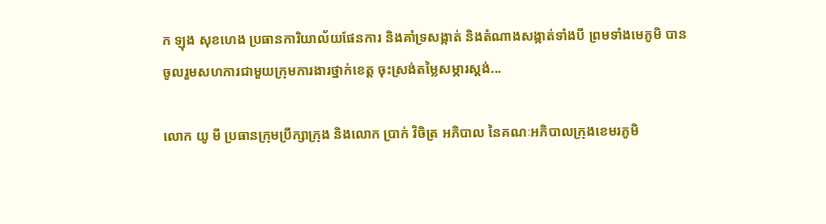ក ឡុង សុខហេង ប្រធានការិយាល័យផែនការ និងគាំទ្រសង្កាត់ និងតំណាងសង្កាត់ទាំងបី ព្រមទាំងមេភូមិ បានចូលរួមសហការជាមួយក្រុមការងារថ្នាក់ខេត្ត ចុះស្រង់តម្លៃសម្ភារស្តង់...

លោក យូ មី ប្រធានក្រុមប្រឹក្សាក្រុង និងលោក ប្រាក់ វិចិត្រ អភិបាល នៃគណៈអភិបាលក្រុងខេមរភូមិ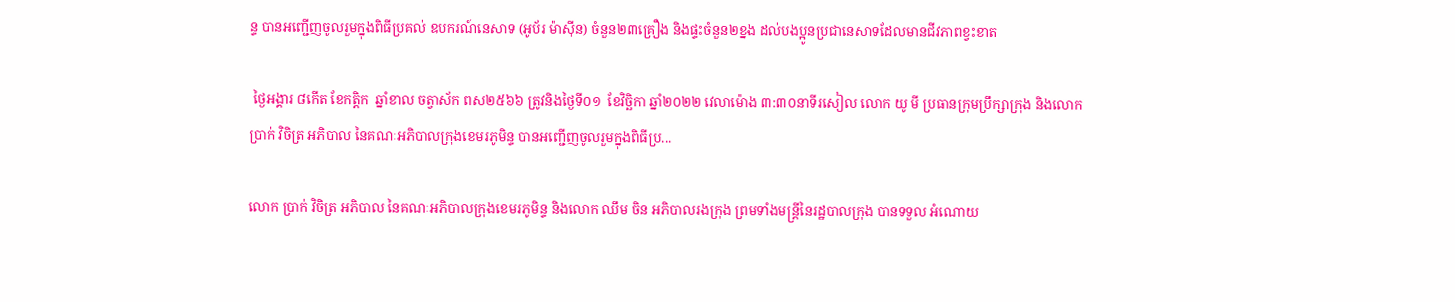ន្ទ បានអញ្ជើញចូលរួមក្នុងពិធីប្រគល់ ឧបករណ៍នេសាទ (អូប័រ ម៉ាស៊ីន) ចំនួន២៣គ្រឿង និងផ្ទះចំនួន២ខ្នង ដល់បងប្អូនប្រជានេសាទដែលមានជីវភាពខ្វះខាត

 ថ្ងៃអង្គារ ៨កើត ខែកត្តិក  ឆ្នាំខាល ចត្វាស័ក ពស២៥៦៦ ត្រូវនិងថ្ងៃទី០១  ខែវិច្ឆិកា ឆ្នាំ២០២២ វេលាម៉ោង ៣:៣០នាទីរសៀល លោក យូ មី ប្រធានក្រុមប្រឹក្សាក្រុង និងលោក ប្រាក់ វិចិត្រ អភិបាល នៃគណៈអភិបាលក្រុងខេមរភូមិន្ទ បានអញ្ជើញចូលរួមក្នុងពិធីប្រ...

លោក ប្រាក់ វិចិត្រ អភិបាល នៃគណៈអភិបាលក្រុងខេមរភូមិន្ទ និងលោក ឈឹម ចិន អភិបាលរងក្រុង ព្រមទាំងមន្ត្រីនៃរដ្ឋបាលក្រុង បានទទួល អំណោយ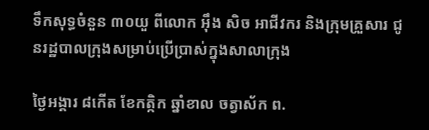ទឹកសុទ្ធចំនួន ៣០យួ ពីលោក អ៊ឹង សិច អាជីវករ និងក្រុមគ្រួសារ ជូនរដ្ឋបាលក្រុងសម្រាប់ប្រើប្រាស់ក្នុងសាលាក្រុង

ថ្ងៃអង្គារ ៨កើត ខែកត្កិក ឆ្នាំខាល ចត្វាស័ក ព.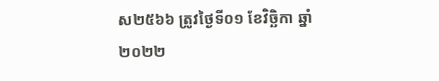ស២៥៦៦ ត្រូវថ្ងៃទី០១ ខែវិច្ឆិកា ឆ្នាំ២០២២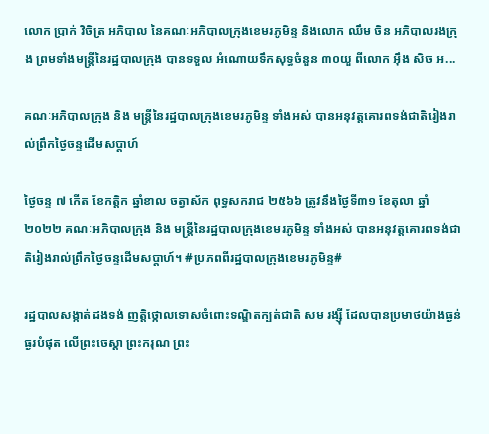លោក ប្រាក់ វិចិត្រ អភិបាល នៃគណៈអភិបាលក្រុងខេមរភូមិន្ទ និងលោក ឈឹម ចិន អភិបាលរងក្រុង ព្រមទាំងមន្ត្រីនៃរដ្ឋបាលក្រុង បានទទួល អំណោយទឹកសុទ្ធចំនួន ៣០យួ ពីលោក អ៊ឹង សិច អ...

គណៈអភិបាលក្រុង និង មន្ត្រីនៃរដ្ឋបាលក្រុងខេមរភូមិន្ទ ទាំងអស់ បានអនុវត្តគោរពទង់ជាតិរៀងរាល់ព្រឹកថ្ងៃចន្ទដើមសប្តាហ៍

ថ្ងៃចន្ទ ៧ កើត ខែកត្តិក ឆ្នាំខាល ចត្វាស័ក ពុទ្ធសករាជ ២៥៦៦ ត្រូវនឹងថ្ងៃទី៣១ ខែតុលា ឆ្នាំ២០២២ គណៈអភិបាលក្រុង និង មន្ត្រីនៃរដ្ឋបាលក្រុងខេមរភូមិន្ទ ទាំងអស់ បានអនុវត្តគោរពទង់ជាតិរៀងរាល់ព្រឹកថ្ងៃចន្ទដើមសប្តាហ៍។ #ប្រភពពីរដ្ឋបាលក្រុងខេមរភូមិន្ទ#

រដ្ឋបាលសង្កាត់ដងទង់ ញត្តិថ្កោលទោសចំពោះទណ្ឌិតក្បត់ជាតិ សម រង្ស៊ី ដែលបានប្រមាថយ៉ាងធ្ងន់ធ្ងរបំផុត លើព្រះចេស្តា ព្រះករុណ ព្រះ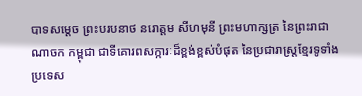បាទសម្តេច ព្រះបរបនាថ នរោត្តម សីហមុនី ព្រះមហាក្សត្រ នៃព្រះរាជាណាចក កម្ពុជា ជាទីគោរពសក្ការៈដ៏ខ្ពង់ខ្ពស់បំផុត នៃប្រជារាស្ត្រខ្មែរទូទាំងប្រទេស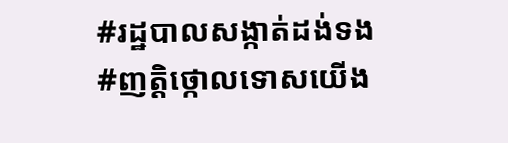#រដ្ឋបាលសង្កាត់ដង់ទង #ញត្តិថ្កោលទោសយើង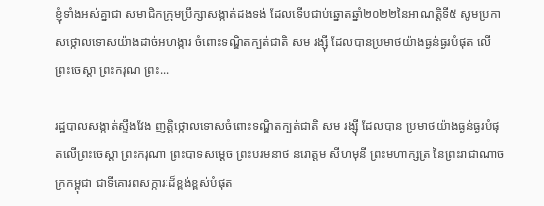ខ្ញុំទាំងអស់គ្នាជា សមាជិកក្រុមប្រឹក្សាសង្កាត់ដងទង់ ដែលទើបជាប់ឆ្នោតឆ្នាំ២០២២នៃអាណត្តិទី៥ សូមប្រកាសថ្កោលទោសយ៉ាងដាច់អហង្ការ ចំពោះទណ្ឌិតក្បត់ជាតិ សម រង្ស៊ី ដែលបានប្រមាថយ៉ាងធ្ងន់ធ្ងរបំផុត លើព្រះចេស្តា ព្រះករុណ ព្រះ...

រដ្ឋបាលសង្កាត់ស្ទឹងវែង ញត្តិថ្កោលទោសចំពោះទណ្ឌិតក្បត់ជាតិ សម រង្ស៊ី ដែលបាន ប្រមាថយ៉ាងធ្ងន់ធ្ងរបំផុតលើព្រះចេស្តា ព្រះករុណា ព្រះបាទសម្តេច ព្រះបរមនាថ នរោត្ដម សីហមុនី ព្រះមហាក្សត្រ នៃព្រះរាជាណាចក្រកម្ពុជា ជាទីគោរពសក្ការៈដ៏ខ្ពង់ខ្ពស់បំផុត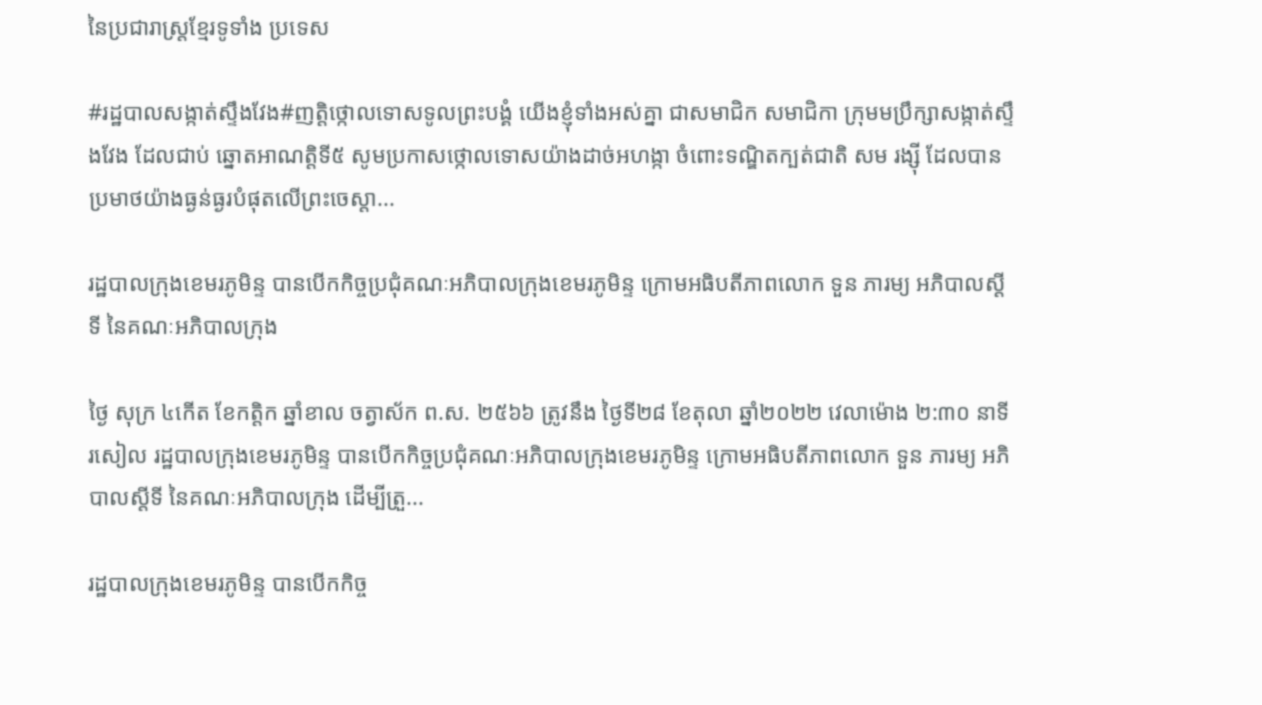នៃប្រជារាស្ត្រខ្មែរទូទាំង ប្រទេស

#រដ្ឋបាលសង្កាត់ស្ទឹងវែង#ញត្តិថ្កោលទោសទូលព្រះបង្គំ យើងខ្ញុំទាំងអស់គ្នា ជាសមាជិក សមាជិកា ក្រុមមប្រឹក្សាសង្កាត់ស្ទឹងវែង ដែលជាប់ ឆ្នោតអាណត្តិទី៥ សូមប្រកាសថ្កោលទោសយ៉ាងដាច់អហង្កា ចំពោះទណ្ឌិតក្បត់ជាតិ សម រង្ស៊ី ដែលបាន ប្រមាថយ៉ាងធ្ងន់ធ្ងរបំផុតលើព្រះចេស្តា...

រដ្ឋបាលក្រុងខេមរភូមិន្ទ បានបើកកិច្ចប្រជុំគណៈអភិបាលក្រុងខេមរភូមិន្ទ ក្រោមអធិបតីភាពលោក ទួន ភារម្យ អភិបាលស្តីទី នៃគណៈអភិបាលក្រុង

ថ្ងៃ សុក្រ ៤កើត ខែកត្តិក ឆ្នាំខាល ចត្វាស័ក ព.ស. ២៥៦៦ ត្រូវនឹង ថ្ងៃទី២៨ ខែតុលា ឆ្នាំ២០២២ វេលាម៉ោង ២:៣០ នាទីរសៀល រដ្ឋបាលក្រុងខេមរភូមិន្ទ បានបើកកិច្ចប្រជុំគណៈអភិបាលក្រុងខេមរភូមិន្ទ ក្រោមអធិបតីភាពលោក ទួន ភារម្យ អភិបាលស្តីទី នៃគណៈអភិបាលក្រុង ដើម្បីត្រួ...

រដ្ឋបាលក្រុងខេមរភូមិន្ទ បានបើកកិច្ច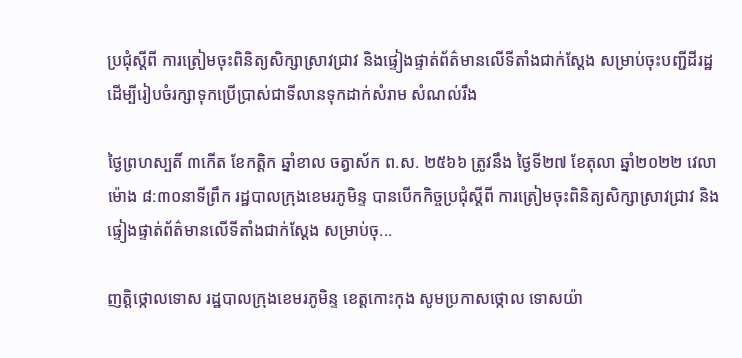ប្រជុំស្តីពី ការត្រៀមចុះពិនិត្យសិក្សាស្រាវជ្រាវ និងផ្ទៀងផ្ទាត់ព័ត៌មានលើទីតាំងជាក់ស្ដែង សម្រាប់ចុះបញ្ជីដីរដ្ឋ ដើម្បីរៀបចំរក្សាទុកប្រើប្រាស់ជាទីលានទុកដាក់សំរាម សំណល់រឹង

ថ្ងៃព្រហស្បតិ៍ ៣កើត ខែកត្តិក ឆ្នាំខាល ចត្វាស័ក ព.ស. ២៥៦៦ ត្រូវនឹង ថ្ងៃទី២៧ ខែតុលា ឆ្នាំ២០២២ វេលាម៉ោង ៨:៣០នាទីព្រឹក រដ្ឋបាលក្រុងខេមរភូមិន្ទ បានបើកកិច្ចប្រជុំស្តីពី ការត្រៀមចុះពិនិត្យសិក្សាស្រាវជ្រាវ និងផ្ទៀងផ្ទាត់ព័ត៌មានលើទីតាំងជាក់ស្ដែង សម្រាប់ចុ...

ញត្តិថ្កោលទោស រដ្ឋបាលក្រុងខេមរភូមិន្ទ ខេត្តកោះកុង សូមប្រកាសថ្កោល ទោសយ៉ា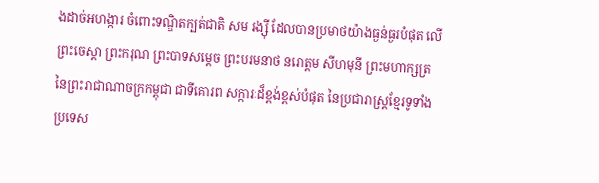ងដាច់អហង្ការ ចំពោះទណ្ឌិតក្បត់ជាតិ សម រង្ស៊ី ដែលបានប្រមាថយ៉ាងធ្ងន់ធ្ងរបំផុត លើព្រះចេស្តា ព្រះករុណ ព្រះបាទសម្តេច ព្រះបរមនាថ នរោត្តម សីហមុនី ព្រះមហាក្សត្រ នៃព្រះរាជាណាចក្រកម្ពុជា ជាទីគោរព សក្ការៈដ៏ខ្ពង់ខ្ពស់បំផុត នៃប្រជារាស្ត្រខ្មែរទូទាំងប្រទេស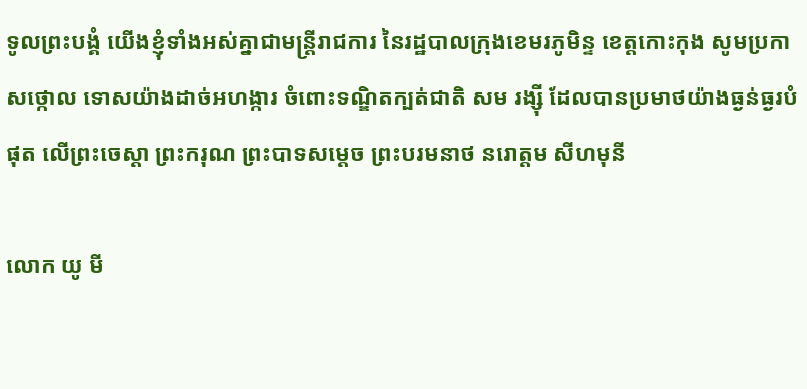ទូលព្រះបង្គំ យើងខ្ញុំទាំងអស់គ្នាជាមន្ត្រីរាជការ នៃរដ្ឋបាលក្រុងខេមរភូមិន្ទ ខេត្តកោះកុង សូមប្រកាសថ្កោល ទោសយ៉ាងដាច់អហង្ការ ចំពោះទណ្ឌិតក្បត់ជាតិ សម រង្ស៊ី ដែលបានប្រមាថយ៉ាងធ្ងន់ធ្ងរបំផុត លើព្រះចេស្តា ព្រះករុណ ព្រះបាទសម្តេច ព្រះបរមនាថ នរោត្តម សីហមុនី

លោក យូ មី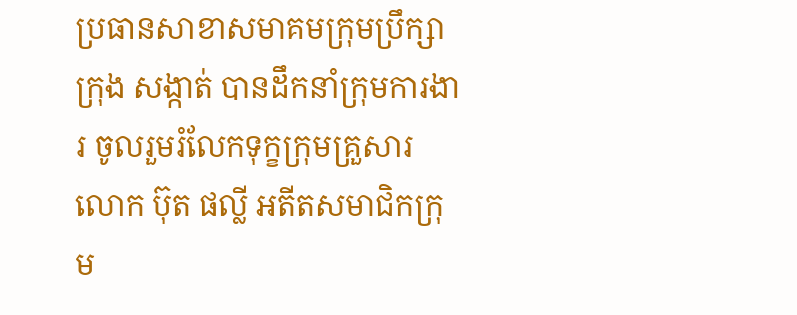ប្រធានសាខាសមាគមក្រុមប្រឹក្សា ក្រុង សង្កាត់ បានដឹកនាំក្រុមការងារ ចូលរួមរំលែកទុក្ខក្រុមគ្រួសារលោក ប៊ុត ផល្លី អតីតសមាជិកក្រុម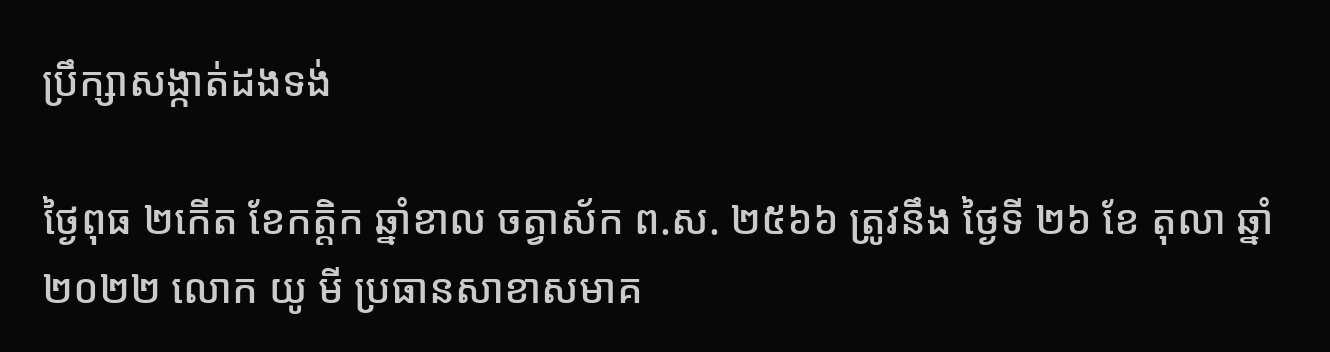ប្រឹក្សាសង្កាត់ដងទង់

ថ្ងៃពុធ ២កើត ខែកត្តិក ឆ្នាំខាល ចត្វាស័ក ព.ស. ២៥៦៦ ត្រូវនឹង ថ្ងៃទី ២៦ ខែ តុលា ឆ្នាំ ២០២២ លោក យូ មី ប្រធានសាខាសមាគ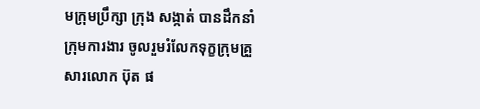មក្រុមប្រឹក្សា ក្រុង សង្កាត់ បានដឹកនាំក្រុមការងារ ចូលរួមរំលែកទុក្ខក្រុមគ្រួសារលោក ប៊ុត ផ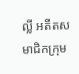ល្លី អតីតសមាជិកក្រុម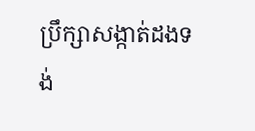ប្រឹក្សាសង្កាត់ដងទង់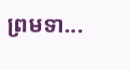ព្រមទា...